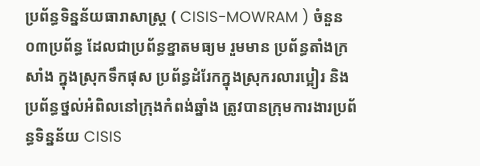ប្រព័ន្ធទិន្នន័យធារាសាស្រ្ត ( CISIS-MOWRAM ) ចំនួន ០៣ប្រព័ន្ធ ដែលជាប្រព័ន្ធខ្នាតមធ្យម រួមមាន ប្រព័ន្ធតាំងក្រសាំង ក្នុងស្រុកទឹកផុស ប្រព័ន្ធដំរែកក្នុងស្រុករលារប្អៀរ និងប្រព័ន្ធថ្នល់អំពិលនៅក្រុងកំពង់ឆ្នាំង ត្រូវបានក្រុមការងារប្រព័ន្ធទិន្នន័យ CISIS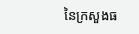នៃក្រសួងធ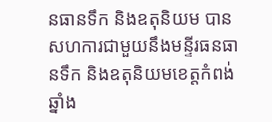នធានទឹក និងឧតុនិយម បានសហការជាមួយនឹងមន្ទីរធនធានទឹក និងឧតុនិយមខេត្តកំពង់ឆ្នាំង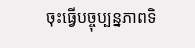ចុះធ្វើបច្ចុប្បន្នភាពទិ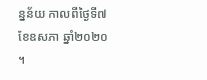ន្នន័យ កាលពីថ្ងៃទី៧ ខែឧសភា ឆ្នាំ២០២០ ។